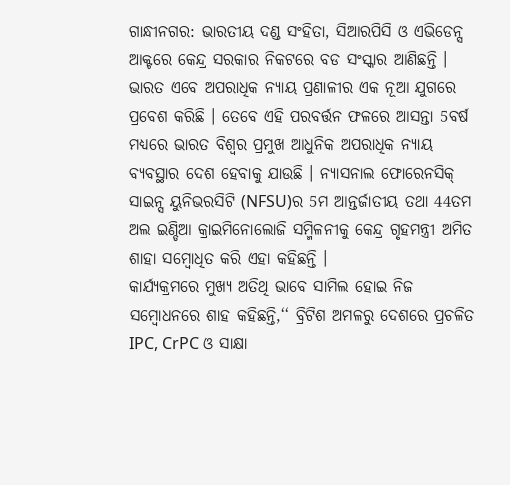ଗାନ୍ଧୀନଗର: ଭାରତୀୟ ଦଣ୍ଡ ସଂହିତା, ସିଆରପିସି ଓ ଏଭିଡେନ୍ସ ଆକ୍ଟରେ କେନ୍ଦ୍ର ସରକାର ନିକଟରେ ବଡ ସଂସ୍କାର ଆଣିଛନ୍ତି । ଭାରତ ଏବେ ଅପରାଧିକ ନ୍ୟାୟ ପ୍ରଣାଳୀର ଏକ ନୂଆ ଯୁଗରେ ପ୍ରବେଶ କରିଛି । ତେବେ ଏହି ପରବର୍ତ୍ତନ ଫଳରେ ଆସନ୍ତା 5ବର୍ଷ ମଧ୍ୟରେ ଭାରତ ବିଶ୍ବର ପ୍ରମୁଖ ଆଧୁନିକ ଅପରାଧିକ ନ୍ୟାୟ ବ୍ୟବସ୍ଥାର ଦେଶ ହେବାକୁ ଯାଉଛି । ନ୍ୟାସନାଲ ଫୋରେନସିକ୍ ସାଇନ୍ସ ୟୁନିଭରସିଟି (NFSU)ର 5ମ ଆନ୍ତର୍ଜାତୀୟ ତଥା 44ତମ ଅଲ ଇଣ୍ଡିଆ କ୍ରାଇମିନୋଲୋଜି ସମ୍ମିଳନୀକୁ କେନ୍ଦ୍ର ଗୃହମନ୍ତ୍ରୀ ଅମିତ ଶାହା ସମ୍ବୋଧିତ କରି ଏହା କହିଛନ୍ତି ।
କାର୍ଯ୍ୟକ୍ରମରେ ମୁଖ୍ୟ ଅତିଥି ଭାବେ ସାମିଲ ହୋଇ ନିଜ ସମ୍ବୋଧନରେ ଶାହ କହିଛନ୍ତି,‘‘ ବ୍ରିଟିଶ ଅମଳରୁ ଦେଶରେ ପ୍ରଚଳିତ IPC, CrPC ଓ ସାକ୍ଷା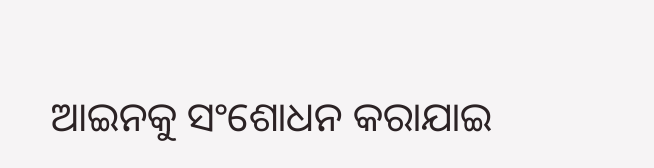ଆଇନକୁ ସଂଶୋଧନ କରାଯାଇ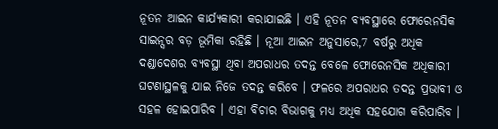ନୂତନ ଆଇନ କାର୍ଯ୍ୟକାରୀ କରାଯାଇଛି । ଏହି ନୂତନ ବ୍ୟବସ୍ଥାରେ ଫୋରେନସିକ ସାଇନ୍ସର ବଡ଼ ଭୂମିକା ରହିଛି । ନୂଆ ଆଇନ ଅନୁସାରେ,7 ବର୍ଷରୁ ଅଧିକ ଦଣ୍ଡାଦେଶର ବ୍ୟବସ୍ଥା ଥିବା ଅପରାଧର ତଦନ୍ତ ବେଳେ ଫୋରେନସିକ ଅଧିକାରୀ ଘଟଣାସ୍ଥଳକୁ ଯାଇ ନିଜେ ତଦନ୍ତ କରିବେ । ଫଳରେ ଅପରାଧର ତଦନ୍ତ ପ୍ରଭାବୀ ଓ ସହଳ ହୋଇପାରିବ । ଏହା ବିଚାର ବିଭାଗକୁ ମଧ୍ୟ ଅଧିକ ସହଯୋଗ କରିପାରିବ ।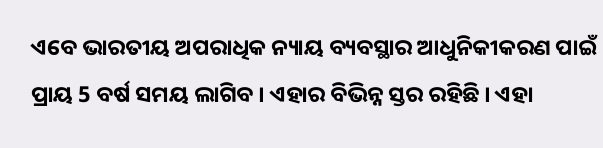ଏବେ ଭାରତୀୟ ଅପରାଧିକ ନ୍ୟାୟ ବ୍ୟବସ୍ଥାର ଆଧୁନିକୀକରଣ ପାଇଁ ପ୍ରାୟ 5 ବର୍ଷ ସମୟ ଲାଗିବ । ଏହାର ବିଭିନ୍ନ ସ୍ତର ରହିଛି । ଏହା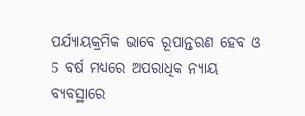ପର୍ଯ୍ୟାୟକ୍ରମିକ ଭାବେ ରୂପାନ୍ତରଣ ହେବ ଓ 5 ବର୍ଷ ମଧ୍ୟରେ ଅପରାଧିକ ନ୍ୟାୟ ବ୍ୟବସ୍ଥାରେ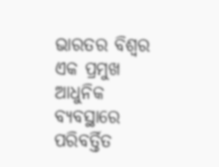ଭାରତର ବିଶ୍ବର ଏକ ପ୍ରମୁଖ ଆଧୁନିକ ବ୍ୟବସ୍ଥାରେ ପରିବର୍ତ୍ତିତ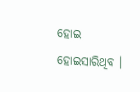ହୋଇ ହୋଇସାରିଥିବ ।